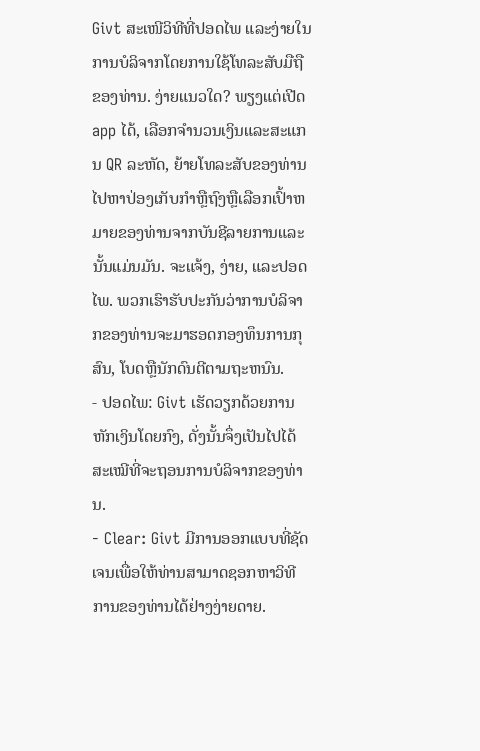Givt ສະເໜີວິທີທີ່ປອດໄພ ແລະງ່າຍໃນການບໍລິຈາກໂດຍການໃຊ້ໂທລະສັບມືຖືຂອງທ່ານ. ງ່າຍແນວໃດ? ພຽງແຕ່ເປີດ app ໄດ້, ເລືອກຈໍານວນເງິນແລະສະແກນ QR ລະຫັດ, ຍ້າຍໂທລະສັບຂອງທ່ານໄປຫາປ່ອງເກັບກໍາຫຼືຖົງຫຼືເລືອກເປົ້າຫມາຍຂອງທ່ານຈາກບັນຊີລາຍການແລະນັ້ນແມ່ນມັນ. ຈະແຈ້ງ, ງ່າຍ, ແລະປອດໄພ. ພວກເຮົາຮັບປະກັນວ່າການບໍລິຈາກຂອງທ່ານຈະມາຮອດກອງທຶນການກຸສົນ, ໂບດຫຼືນັກດົນຕີຕາມຖະຫນົນ.
- ປອດໄພ: Givt ເຮັດວຽກດ້ວຍການຫັກເງິນໂດຍກົງ, ດັ່ງນັ້ນຈຶ່ງເປັນໄປໄດ້ສະເໝີທີ່ຈະຖອນການບໍລິຈາກຂອງທ່ານ.
- Clear: Givt ມີການອອກແບບທີ່ຊັດເຈນເພື່ອໃຫ້ທ່ານສາມາດຊອກຫາວິທີການຂອງທ່ານໄດ້ຢ່າງງ່າຍດາຍ.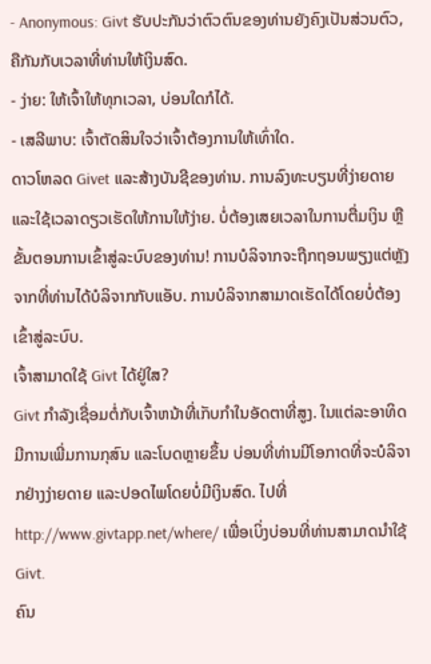- Anonymous: Givt ຮັບປະກັນວ່າຕົວຕົນຂອງທ່ານຍັງຄົງເປັນສ່ວນຕົວ, ຄືກັນກັບເວລາທີ່ທ່ານໃຫ້ເງິນສົດ.
- ງ່າຍ: ໃຫ້ເຈົ້າໃຫ້ທຸກເວລາ, ບ່ອນໃດກໍໄດ້.
- ເສລີພາບ: ເຈົ້າຕັດສິນໃຈວ່າເຈົ້າຕ້ອງການໃຫ້ເທົ່າໃດ.
ດາວໂຫລດ Givet ແລະສ້າງບັນຊີຂອງທ່ານ. ການລົງທະບຽນທີ່ງ່າຍດາຍແລະໃຊ້ເວລາດຽວເຮັດໃຫ້ການໃຫ້ງ່າຍ. ບໍ່ຕ້ອງເສຍເວລາໃນການຕື່ມເງິນ ຫຼືຂັ້ນຕອນການເຂົ້າສູ່ລະບົບຂອງທ່ານ! ການບໍລິຈາກຈະຖືກຖອນພຽງແຕ່ຫຼັງຈາກທີ່ທ່ານໄດ້ບໍລິຈາກກັບແອັບ. ການບໍລິຈາກສາມາດເຮັດໄດ້ໂດຍບໍ່ຕ້ອງເຂົ້າສູ່ລະບົບ.
ເຈົ້າສາມາດໃຊ້ Givt ໄດ້ຢູ່ໃສ?
Givt ກໍາລັງເຊື່ອມຕໍ່ກັບເຈົ້າຫນ້າທີ່ເກັບກໍາໃນອັດຕາທີ່ສູງ. ໃນແຕ່ລະອາທິດມີການເພີ່ມການກຸສົນ ແລະໂບດຫຼາຍຂຶ້ນ ບ່ອນທີ່ທ່ານມີໂອກາດທີ່ຈະບໍລິຈາກຢ່າງງ່າຍດາຍ ແລະປອດໄພໂດຍບໍ່ມີເງິນສົດ. ໄປທີ່ http://www.givtapp.net/where/ ເພື່ອເບິ່ງບ່ອນທີ່ທ່ານສາມາດນໍາໃຊ້ Givt.
ຄົນ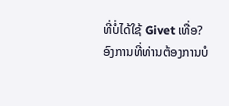ທີ່ບໍ່ໄດ້ໃຊ້ Givet ເທື່ອ?
ອົງການທີ່ທ່ານຕ້ອງການບໍ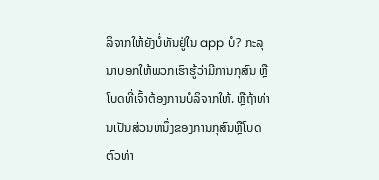ລິຈາກໃຫ້ຍັງບໍ່ທັນຢູ່ໃນ app ບໍ? ກະລຸນາບອກໃຫ້ພວກເຮົາຮູ້ວ່າມີການກຸສົນ ຫຼືໂບດທີ່ເຈົ້າຕ້ອງການບໍລິຈາກໃຫ້. ຫຼືຖ້າທ່ານເປັນສ່ວນຫນຶ່ງຂອງການກຸສົນຫຼືໂບດຕົວທ່າ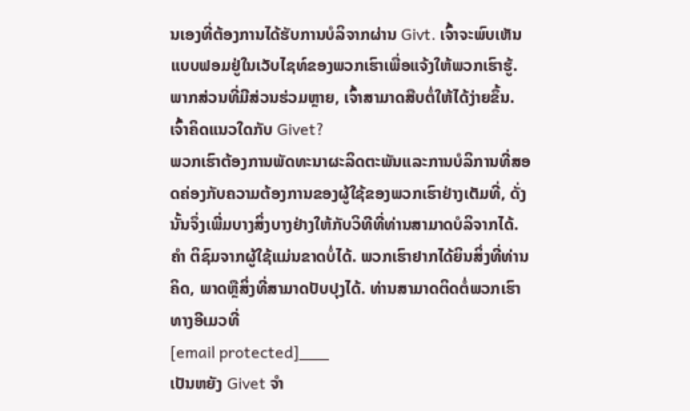ນເອງທີ່ຕ້ອງການໄດ້ຮັບການບໍລິຈາກຜ່ານ Givt. ເຈົ້າຈະພົບເຫັນແບບຟອມຢູ່ໃນເວັບໄຊທ໌ຂອງພວກເຮົາເພື່ອແຈ້ງໃຫ້ພວກເຮົາຮູ້. ພາກສ່ວນທີ່ມີສ່ວນຮ່ວມຫຼາຍ, ເຈົ້າສາມາດສືບຕໍ່ໃຫ້ໄດ້ງ່າຍຂຶ້ນ.
ເຈົ້າຄິດແນວໃດກັບ Givet?
ພວກເຮົາຕ້ອງການພັດທະນາຜະລິດຕະພັນແລະການບໍລິການທີ່ສອດຄ່ອງກັບຄວາມຕ້ອງການຂອງຜູ້ໃຊ້ຂອງພວກເຮົາຢ່າງເຕັມທີ່, ດັ່ງນັ້ນຈຶ່ງເພີ່ມບາງສິ່ງບາງຢ່າງໃຫ້ກັບວິທີທີ່ທ່ານສາມາດບໍລິຈາກໄດ້. ຄຳ ຕິຊົມຈາກຜູ້ໃຊ້ແມ່ນຂາດບໍ່ໄດ້. ພວກເຮົາຢາກໄດ້ຍິນສິ່ງທີ່ທ່ານຄິດ, ພາດຫຼືສິ່ງທີ່ສາມາດປັບປຸງໄດ້. ທ່ານສາມາດຕິດຕໍ່ພວກເຮົາທາງອີເມວທີ່
[email protected]___
ເປັນຫຍັງ Givet ຈໍາ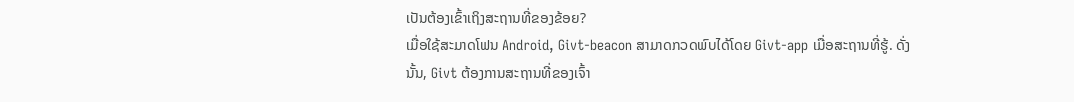ເປັນຕ້ອງເຂົ້າເຖິງສະຖານທີ່ຂອງຂ້ອຍ?
ເມື່ອໃຊ້ສະມາດໂຟນ Android, Givt-beacon ສາມາດກວດພົບໄດ້ໂດຍ Givt-app ເມື່ອສະຖານທີ່ຮູ້. ດັ່ງນັ້ນ, Givt ຕ້ອງການສະຖານທີ່ຂອງເຈົ້າ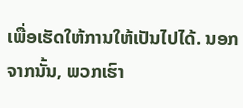ເພື່ອເຮັດໃຫ້ການໃຫ້ເປັນໄປໄດ້. ນອກຈາກນັ້ນ, ພວກເຮົາ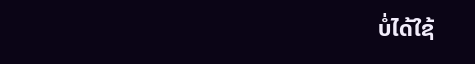ບໍ່ໄດ້ໃຊ້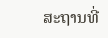ສະຖານທີ່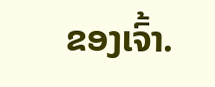ຂອງເຈົ້າ.